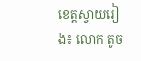ខេត្តស្វាយរៀង៖ លោក តូច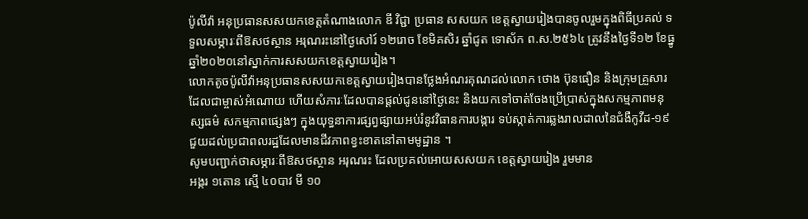ប៉ូលីវ៉ា អនុប្រធានសសយកខេត្តតំណាងលោក ឌី វិជ្ជា ប្រធាន សសយក ខេត្តស្វាយរៀងបានចូលរួមក្នុងពិធីប្រគល់ ទទួលសម្ភារៈពីឱសថស្ថាន អរុណរះនៅថ្ងៃសៅរ៍ ១២រោច ខែមិគសិរ ឆ្នាំជូត ទោស័ក ព.ស.២៥៦៤ ត្រូវនឹងថ្ងៃទី១២ ខែធ្នូ ឆ្នាំ២០២០នៅស្នាក់ការសសយកខេត្តស្វាយរៀង។
លោកតូចប៉ូលីវ៉ាអនុប្រធានសសយកខេត្តស្វាយរៀងបានថ្លែងអំណរគុណដល់លោក ថោង ប៊ុនធឿន និងក្រុមគ្រួសារ ដែលជាម្ចាស់អំណោយ ហើយសំភារៈដែលបានផ្ដល់ជូននៅថ្ងៃនេះ និងយកទៅចាត់ចែងប្រើប្រាស់ក្នុងសកម្មភាពមនុស្សធម៌ សកម្មភាពផ្សេងៗ ក្នុងយុទ្ធនាការផ្សព្វផ្សាយអប់រំនូវវិធានការបង្ការ ទប់ស្កាត់ការឆ្លងរាលដាលនៃជំងឺកូវីដ-១៩ ជួយដល់ប្រជាពលរដ្ឋដែលមានជីវភាពខ្វះខាតនៅតាមមូដ្ឋាន ។
សូមបញ្ជាក់ថាសម្ភារៈពីឱសថស្ថាន អរុណរះ ដែលប្រគល់អោយសសយក ខេត្តស្វាយរៀង រួមមាន
អង្ករ ១តោន ស្មើ ៤០បាវ មី ១០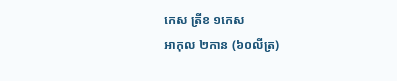កេស ត្រីខ ១កេស
អាកុល ២កាន (៦០លីត្រ)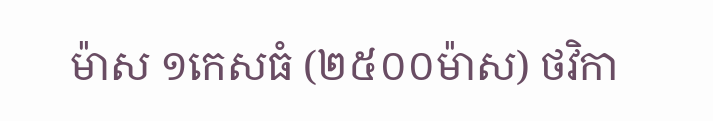ម៉ាស ១កេសធំ (២៥០០ម៉ាស) ថវិកា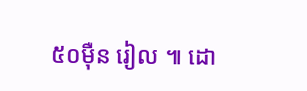៥០មុឺន រៀល ៕ ដោ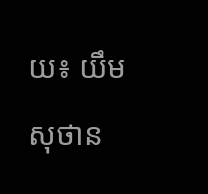យ៖ យឹម សុថាន